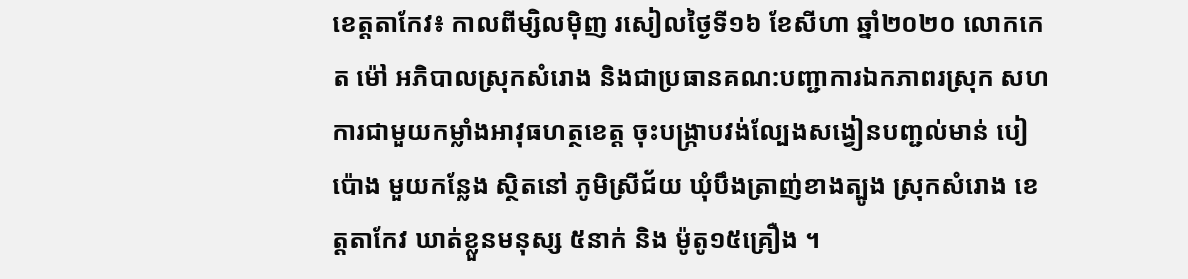ខេត្តតាកែវ៖ កាលពីម្សិលមុិញ រសៀលថ្ងៃទី១៦ ខែសីហា ឆ្នាំ២០២០ លោកកេត ម៉ៅ អភិបាលស្រុកសំរោង និងជាប្រធានគណ:បញ្ជាការឯកភាពរស្រុក សហការជាមួយកម្លាំងអាវុធហត្ថខេត្ត ចុះបង្ក្រាបវង់ល្បែងសង្វៀនបញ្ជល់មាន់ បៀប៉ោង មួយកន្លែង ស្ថិតនៅ ភូមិស្រីជ័យ ឃុំបឹងត្រាញ់ខាងត្បូង ស្រុកសំរោង ខេត្តតាកែវ ឃាត់ខ្លួនមនុស្ស ៥នាក់ និង ម៉ូតូ១៥គ្រឿង ។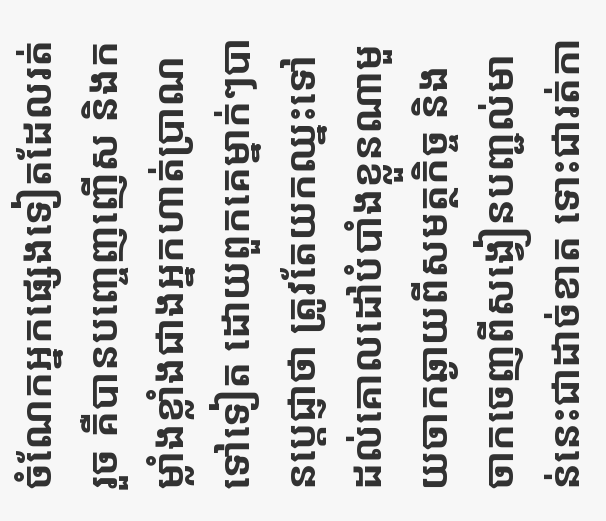ចំណែកអ្នកផ្សេងទៀតដែលរត់រួច គឺបានបញ្ចេញញើស និងកម្លាំងខ្លាំងជាងអ្នកហាត់ប្រាណទៅទៀត ដោយពួកគេម្នាក់ៗបានប្ដេជ្ញាថា ត្រូវតែយកឈ្នះទៅដល់គោលដៅបំបាំងខ្លួនណាមួយចាកឆ្ងាយពីសមត្ថកិច្ច និងចាកចេញពីសង្វៀនបញ្ជល់មាន់នេះជាដាច់ខាត ទោះជារត់កា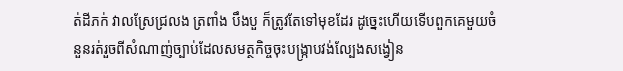ត់ដីភក់ វាលស្រែជ្រលង ត្រពាំង បឹងបួ ក៏ត្រូវតែទៅមុខដែរ ដូច្នេះហើយទើបពួកគេមួយចំនួនរត់រួចពីសំណាញ់ច្បាប់ដែលសមត្ថកិច្ចចុះបង្ក្រាបវង់ល្បែងសង្វៀន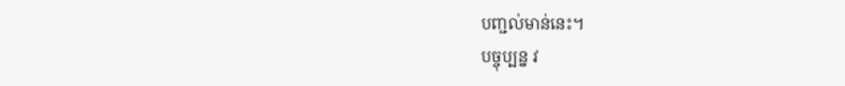បញ្ជល់មាន់នេះ។
បច្ចុប្បន្ន វ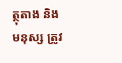ត្ថុតាង និងមនុស្ស ត្រូវ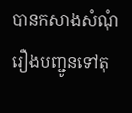បានកសាងសំណុំរឿងបញ្ជូនទៅតុ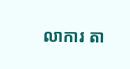លាការ តា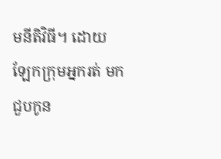មនីតិវិធី។ ដោយឡែកក្រុមអ្នករត់ មកជួបកូន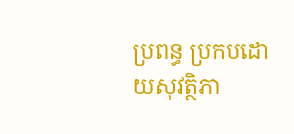ប្រពន្ធ ប្រកបដោយសុវត្ថិភា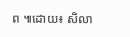ព ៕ដោយ៖ សិលា